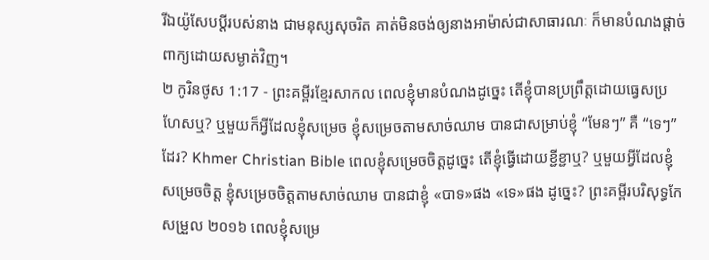រីឯយ៉ូសែបប្ដីរបស់នាង ជាមនុស្សសុចរិត គាត់មិនចង់ឲ្យនាងអាម៉ាស់ជាសាធារណៈ ក៏មានបំណងផ្ដាច់ពាក្យដោយសម្ងាត់វិញ។
២ កូរិនថូស 1:17 - ព្រះគម្ពីរខ្មែរសាកល ពេលខ្ញុំមានបំណងដូច្នេះ តើខ្ញុំបានប្រព្រឹត្តដោយធ្វេសប្រហែសឬ? ឬមួយក៏អ្វីដែលខ្ញុំសម្រេច ខ្ញុំសម្រេចតាមសាច់ឈាម បានជាសម្រាប់ខ្ញុំ “មែនៗ” គឺ “ទេៗ” ដែរ? Khmer Christian Bible ពេលខ្ញុំសម្រេចចិត្ដដូច្នេះ តើខ្ញុំធ្វើដោយខ្ជីខ្ជាឬ? ឬមួយអ្វីដែលខ្ញុំសម្រេចចិត្ដ ខ្ញុំសម្រេចចិត្ដតាមសាច់ឈាម បានជាខ្ញុំ «បាទ»ផង «ទេ»ផង ដូច្នេះ? ព្រះគម្ពីរបរិសុទ្ធកែសម្រួល ២០១៦ ពេលខ្ញុំសម្រេ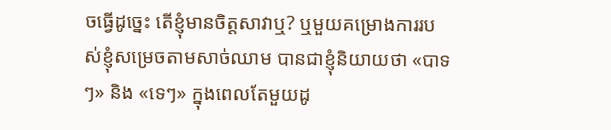ចធ្វើដូច្នេះ តើខ្ញុំមានចិត្តសាវាឬ? ឬមួយគម្រោងការរបស់ខ្ញុំសម្រេចតាមសាច់ឈាម បានជាខ្ញុំនិយាយថា «បាទៗ» និង «ទេៗ» ក្នុងពេលតែមួយដូ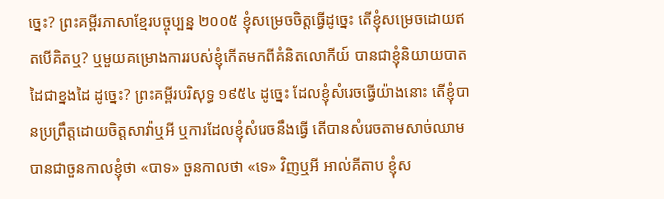ច្នេះ? ព្រះគម្ពីរភាសាខ្មែរបច្ចុប្បន្ន ២០០៥ ខ្ញុំសម្រេចចិត្តធ្វើដូច្នេះ តើខ្ញុំសម្រេចដោយឥតបើគិតឬ? ឬមួយគម្រោងការរបស់ខ្ញុំកើតមកពីគំនិតលោកីយ៍ បានជាខ្ញុំនិយាយបាតដៃជាខ្នងដៃ ដូច្នេះ? ព្រះគម្ពីរបរិសុទ្ធ ១៩៥៤ ដូច្នេះ ដែលខ្ញុំសំរេចធ្វើយ៉ាងនោះ តើខ្ញុំបានប្រព្រឹត្តដោយចិត្តសាវ៉ាឬអី ឬការដែលខ្ញុំសំរេចនឹងធ្វើ តើបានសំរេចតាមសាច់ឈាមបានជាចួនកាលខ្ញុំថា «បាទ» ចួនកាលថា «ទេ» វិញឬអី អាល់គីតាប ខ្ញុំស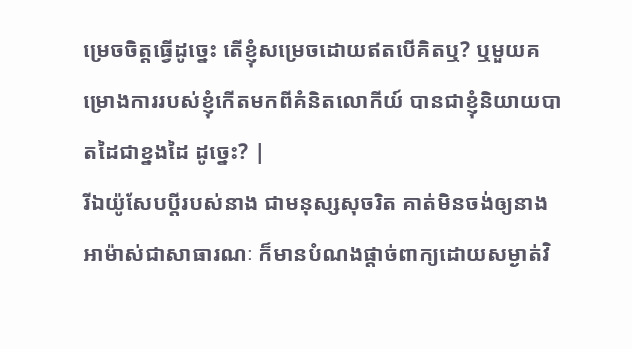ម្រេចចិត្ដធ្វើដូច្នេះ តើខ្ញុំសម្រេចដោយឥតបើគិតឬ? ឬមួយគម្រោងការរបស់ខ្ញុំកើតមកពីគំនិតលោកីយ៍ បានជាខ្ញុំនិយាយបាតដៃជាខ្នងដៃ ដូច្នេះ? |
រីឯយ៉ូសែបប្ដីរបស់នាង ជាមនុស្សសុចរិត គាត់មិនចង់ឲ្យនាងអាម៉ាស់ជាសាធារណៈ ក៏មានបំណងផ្ដាច់ពាក្យដោយសម្ងាត់វិ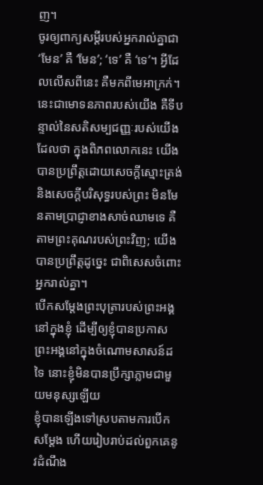ញ។
ចូរឲ្យពាក្យសម្ដីរបស់អ្នករាល់គ្នាជា ‘មែន’ គឺ ‘មែន’; ‘ទេ’ គឺ ‘ទេ’។ អ្វីដែលលើសពីនេះ គឺមកពីមេអាក្រក់។
នេះជាមោទនភាពរបស់យើង គឺទីបន្ទាល់នៃសតិសម្បជញ្ញៈរបស់យើងដែលថា ក្នុងពិភពលោកនេះ យើងបានប្រព្រឹត្តដោយសេចក្ដីស្មោះត្រង់ និងសេចក្ដីបរិសុទ្ធរបស់ព្រះ មិនមែនតាមប្រាជ្ញាខាងសាច់ឈាមទេ គឺតាមព្រះគុណរបស់ព្រះវិញ; យើងបានប្រព្រឹត្តដូច្នេះ ជាពិសេសចំពោះអ្នករាល់គ្នា។
បើកសម្ដែងព្រះបុត្រារបស់ព្រះអង្គនៅក្នុងខ្ញុំ ដើម្បីឲ្យខ្ញុំបានប្រកាសព្រះអង្គនៅក្នុងចំណោមសាសន៍ដទៃ នោះខ្ញុំមិនបានប្រឹក្សាភ្លាមជាមួយមនុស្សឡើយ
ខ្ញុំបានឡើងទៅស្របតាមការបើកសម្ដែង ហើយរៀបរាប់ដល់ពួកគេនូវដំណឹង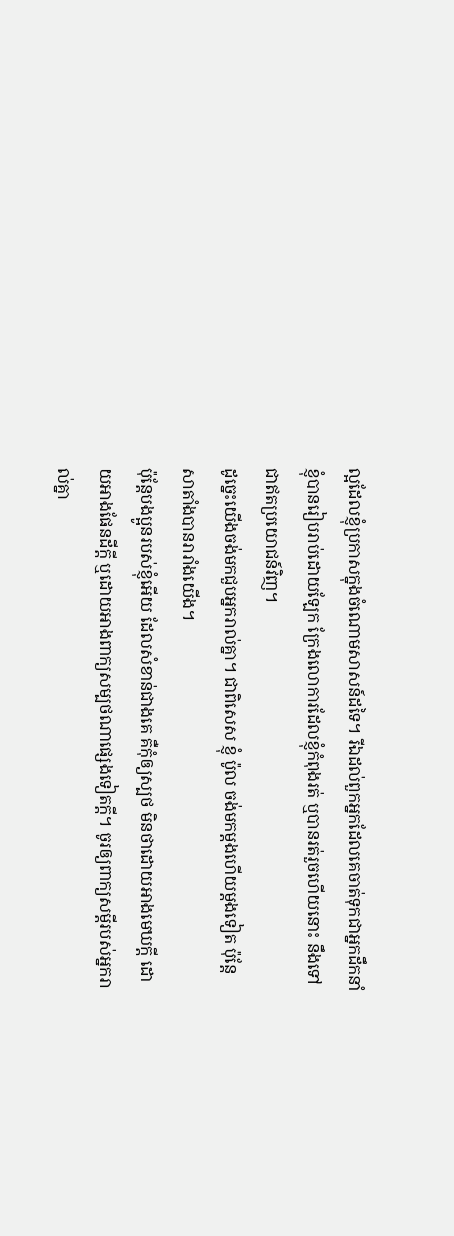ល្អដែលខ្ញុំប្រកាសក្នុងចំណោមសាសន៍ដទៃ។ រីឯដល់ពួកអ្នកដែលគេចាត់ទុកជាអ្នកដឹកនាំ ខ្ញុំបានរៀបរាប់ដោយឡែក ក្រែងលោការដែលខ្ញុំកំពុងរត់ ឬបានរត់រួចហើយនោះ នឹងទៅជាឥតប្រយោជន៍វិញ។
ដូច្នេះយើងចង់មកជួបអ្នករាល់គ្នា។ ជាពិសេស ខ្ញុំ ប៉ូល ចង់មកម្ដងហើយម្ដងទៀត ប៉ុន្តែសាតាំងបានរារាំងយើង។
ប៉ុន្តែបងប្អូនរបស់ខ្ញុំអើយ ដែលសំខាន់ជាងគេ គឺកុំឲ្យស្បថ មិនថាដោយអាងមេឃក្ដី ដោយអាងផែនដីក្ដី ឬដោយអាងពាក្យសម្បថណាផ្សេងទៀតក្ដី។ ចូរឲ្យពាក្យសម្ដីរបស់អ្នករាល់គ្នា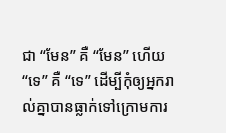ជា “មែន” គឺ “មែន” ហើយ “ទេ” គឺ “ទេ” ដើម្បីកុំឲ្យអ្នករាល់គ្នាបានធ្លាក់ទៅក្រោមការ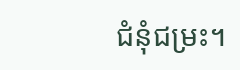ជំនុំជម្រះ។